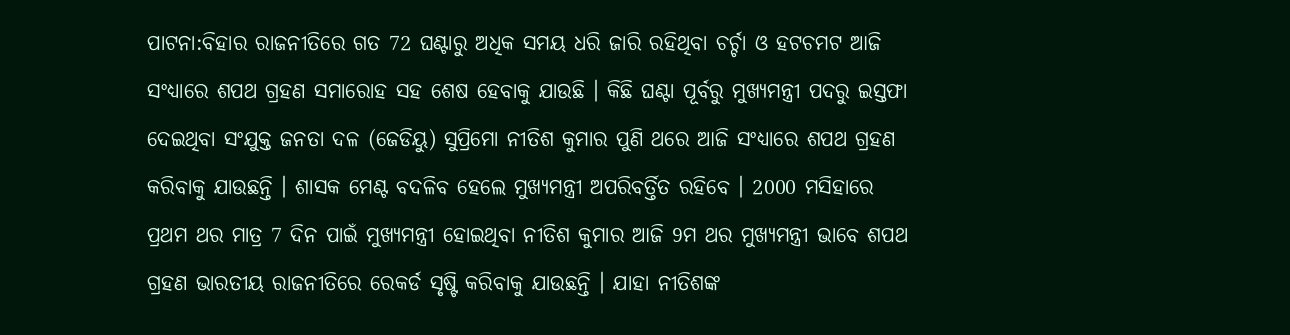ପାଟନା:ବିହାର ରାଜନୀତିରେ ଗତ 72 ଘଣ୍ଟାରୁ ଅଧିକ ସମୟ ଧରି ଜାରି ରହିଥିବା ଚର୍ଚ୍ଚା ଓ ହଟଚମଟ ଆଜି ସଂଧ୍ୟାରେ ଶପଥ ଗ୍ରହଣ ସମାରୋହ ସହ ଶେଷ ହେବାକୁ ଯାଉଛି । କିଛି ଘଣ୍ଟା ପୂର୍ବରୁ ମୁଖ୍ୟମନ୍ତ୍ରୀ ପଦରୁ ଇସ୍ତଫା ଦେଇଥିବା ସଂଯୁକ୍ତ ଜନତା ଦଳ (ଜେଡିୟୁ) ସୁପ୍ରିମୋ ନୀତିଶ କୁମାର ପୁଣି ଥରେ ଆଜି ସଂଧ୍ୟାରେ ଶପଥ ଗ୍ରହଣ କରିବାକୁ ଯାଉଛନ୍ତି । ଶାସକ ମେଣ୍ଟ ବଦଳିବ ହେଲେ ମୁଖ୍ୟମନ୍ତ୍ରୀ ଅପରିବର୍ତ୍ତିତ ରହିବେ । 2000 ମସିହାରେ ପ୍ରଥମ ଥର ମାତ୍ର 7 ଦିନ ପାଇଁ ମୁଖ୍ୟମନ୍ତ୍ରୀ ହୋଇଥିବା ନୀତିଶ କୁମାର ଆଜି 9ମ ଥର ମୁଖ୍ୟମନ୍ତ୍ରୀ ଭାବେ ଶପଥ ଗ୍ରହଣ ଭାରତୀୟ ରାଜନୀତିରେ ରେକର୍ଡ ସୃଷ୍ଟି କରିବାକୁ ଯାଉଛନ୍ତି । ଯାହା ନୀତିଶଙ୍କ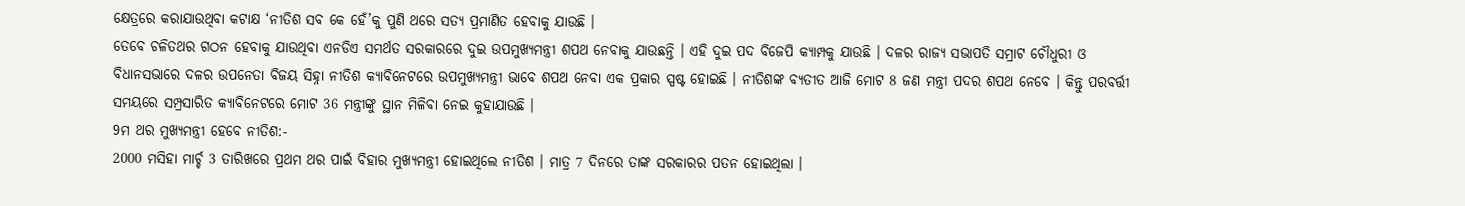କ୍ଷେତ୍ରରେ କରାଯାଉଥିବା କଟାକ୍ଷ ‘ନୀତିଶ ସବ କେ ହେଁ’କୁ ପୁଣି ଥରେ ସତ୍ୟ ପ୍ରମାଣିତ ହେବାକୁ ଯାଉଛି ।
ତେବେ ଚଳିତଥର ଗଠନ ହେବାକୁ ଯାଉଥିବା ଏନଡିଏ ସମର୍ଥତ ସରକାରରେ ଦୁଇ ଉପମୁଖ୍ୟମନ୍ତ୍ରୀ ଶପଥ ନେବାକୁ ଯାଉଛନ୍ତି । ଏହି ଦୁଇ ପଦ ବିଜେପି କ୍ୟାମ୍ପକୁ ଯାଉଛି । ଦଳର ରାଜ୍ୟ ସଭାପତି ସମ୍ରାଟ ଚୌଧୁରୀ ଓ ବିଧାନସଭାରେ ଦଳର ଉପନେତା ବିଜୟ ସିହ୍ନା ନୀତିଶ କ୍ୟାବିନେଟରେ ଉପମୁଖ୍ୟମନ୍ତ୍ରୀ ଭାବେ ଶପଥ ନେବା ଏକ ପ୍ରକାର ସ୍ପଷ୍ଟ ହୋଇଛି । ନୀତିଶଙ୍କ ବ୍ୟତୀତ ଆଜି ମୋଟ 8 ଜଣ ମନ୍ତ୍ରୀ ପଦର ଶପଥ ନେବେ । କିନ୍ତୁ ପରବର୍ତ୍ତୀ ସମୟରେ ସମ୍ପ୍ରସାରିତ କ୍ୟାବିନେଟରେ ମୋଟ 36 ମନ୍ତ୍ରୀଙ୍କୁ ସ୍ଥାନ ମିଳିବା ନେଇ କୁହାଯାଉଛି ।
9ମ ଥର ମୁଖ୍ୟମନ୍ତ୍ରୀ ହେବେ ନୀତିଶ:-
2000 ମସିହା ମାର୍ଚ୍ଚ 3 ତାରିଖରେ ପ୍ରଥମ ଥର ପାଇଁ ବିହାର ମୁଖ୍ୟମନ୍ତ୍ରୀ ହୋଇଥିଲେ ନୀତିଶ । ମାତ୍ର 7 ଦିନରେ ତାଙ୍କ ସରକାରର ପତନ ହୋଇଥିଲା ।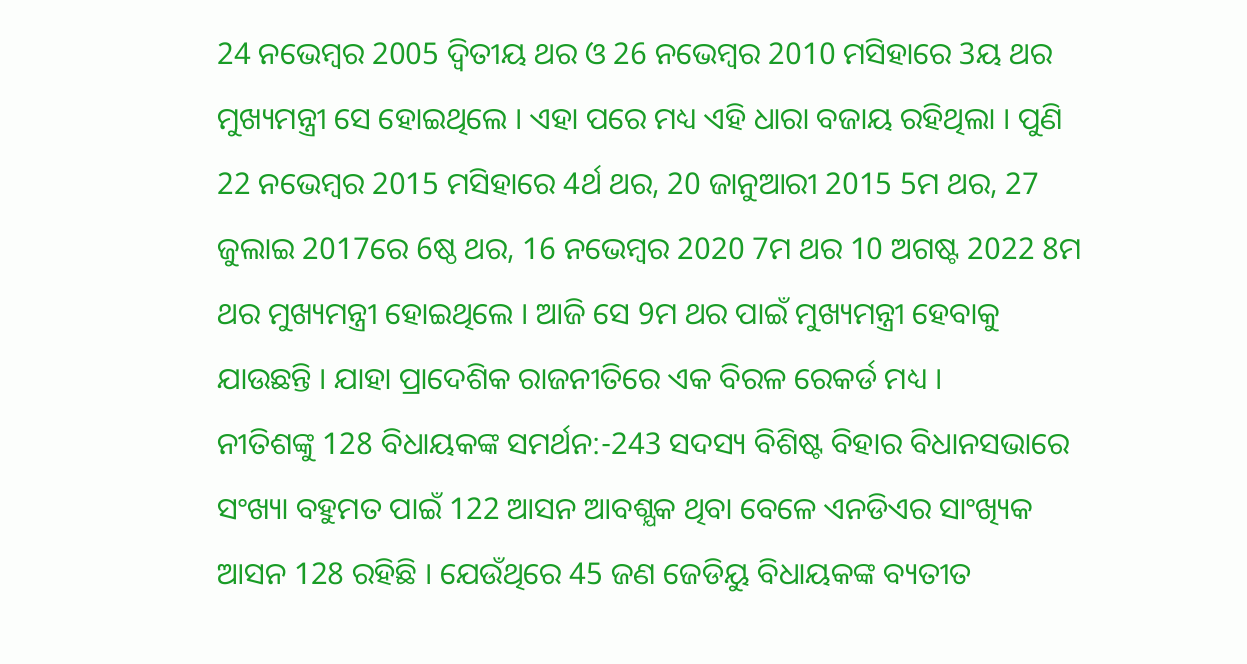24 ନଭେମ୍ବର 2005 ଦ୍ୱିତୀୟ ଥର ଓ 26 ନଭେମ୍ବର 2010 ମସିହାରେ 3ୟ ଥର ମୁଖ୍ୟମନ୍ତ୍ରୀ ସେ ହୋଇଥିଲେ । ଏହା ପରେ ମଧ୍ୟ ଏହି ଧାରା ବଜାୟ ରହିଥିଲା । ପୁଣି 22 ନଭେମ୍ବର 2015 ମସିହାରେ 4ର୍ଥ ଥର, 20 ଜାନୁଆରୀ 2015 5ମ ଥର, 27 ଜୁଲାଇ 2017ରେ 6ଷ୍ଠ ଥର, 16 ନଭେମ୍ବର 2020 7ମ ଥର 10 ଅଗଷ୍ଟ 2022 8ମ ଥର ମୁଖ୍ୟମନ୍ତ୍ରୀ ହୋଇଥିଲେ । ଆଜି ସେ 9ମ ଥର ପାଇଁ ମୁଖ୍ୟମନ୍ତ୍ରୀ ହେବାକୁ ଯାଉଛନ୍ତି । ଯାହା ପ୍ରାଦେଶିକ ରାଜନୀତିରେ ଏକ ବିରଳ ରେକର୍ଡ ମଧ୍ୟ ।
ନୀତିଶଙ୍କୁ 128 ବିଧାୟକଙ୍କ ସମର୍ଥନ:-243 ସଦସ୍ୟ ବିଶିଷ୍ଟ ବିହାର ବିଧାନସଭାରେ ସଂଖ୍ୟା ବହୁମତ ପାଇଁ 122 ଆସନ ଆବଶ୍ଯକ ଥିବା ବେଳେ ଏନଡିଏର ସାଂଖ୍ୟିକ ଆସନ 128 ରହିଛି । ଯେଉଁଥିରେ 45 ଜଣ ଜେଡିୟୁ ବିଧାୟକଙ୍କ ବ୍ୟତୀତ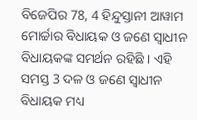ବିଜେପିର 78, 4 ହିନ୍ଦୁସ୍ତାନୀ ଆୱାମ ମୋର୍ଚ୍ଚାର ବିଧାୟକ ଓ ଜଣେ ସ୍ୱାଧୀନ ବିଧାୟକଙ୍କ ସମର୍ଥନ ରହିଛି । ଏହି ସମସ୍ତ 3 ଦଳ ଓ ଜଣେ ସ୍ବାଧୀନ ବିଧାୟକ ମଧ୍ୟ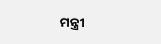ମନ୍ତ୍ରୀ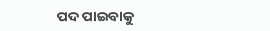ପଦ ପାଇବାକୁ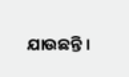ଯାଉଛନ୍ତି ।